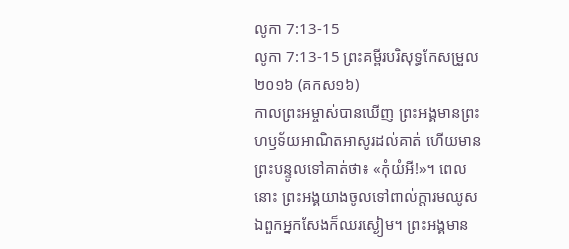លូកា 7:13-15
លូកា 7:13-15 ព្រះគម្ពីរបរិសុទ្ធកែសម្រួល ២០១៦ (គកស១៦)
កាលព្រះអម្ចាស់បានឃើញ ព្រះអង្គមានព្រះហឫទ័យអាណិតអាសូរដល់គាត់ ហើយមានព្រះបន្ទូលទៅគាត់ថា៖ «កុំយំអី!»។ ពេលនោះ ព្រះអង្គយាងចូលទៅពាល់ក្តារមឈូស ឯពួកអ្នកសែងក៏ឈរស្ងៀម។ ព្រះអង្គមាន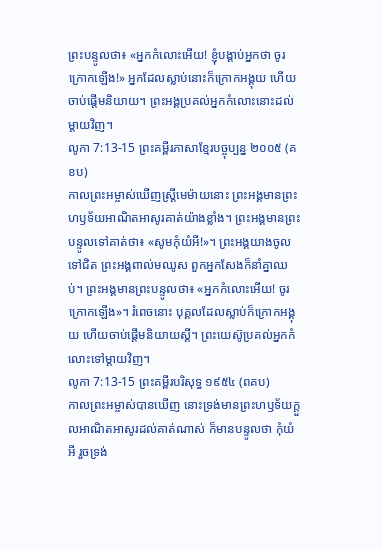ព្រះបន្ទូលថា៖ «អ្នកកំលោះអើយ! ខ្ញុំបង្គាប់អ្នកថា ចូរក្រោកឡើង!» អ្នកដែលស្លាប់នោះក៏ក្រោកអង្គុយ ហើយចាប់ផ្ដើមនិយាយ។ ព្រះអង្គប្រគល់អ្នកកំលោះនោះដល់ម្តាយវិញ។
លូកា 7:13-15 ព្រះគម្ពីរភាសាខ្មែរបច្ចុប្បន្ន ២០០៥ (គខប)
កាលព្រះអម្ចាស់ឃើញស្ត្រីមេម៉ាយនោះ ព្រះអង្គមានព្រះហឫទ័យអាណិតអាសូរគាត់យ៉ាងខ្លាំង។ ព្រះអង្គមានព្រះបន្ទូលទៅគាត់ថា៖ «សូមកុំយំអី!»។ ព្រះអង្គយាងចូលទៅជិត ព្រះអង្គពាល់មឈូស ពួកអ្នកសែងក៏នាំគ្នាឈប់។ ព្រះអង្គមានព្រះបន្ទូលថា៖ «អ្នកកំលោះអើយ! ចូរក្រោកឡើង»។ រំពេចនោះ បុគ្គលដែលស្លាប់ក៏ក្រោកអង្គុយ ហើយចាប់ផ្ដើមនិយាយស្ដី។ ព្រះយេស៊ូប្រគល់អ្នកកំលោះទៅម្ដាយវិញ។
លូកា 7:13-15 ព្រះគម្ពីរបរិសុទ្ធ ១៩៥៤ (ពគប)
កាលព្រះអម្ចាស់បានឃើញ នោះទ្រង់មានព្រះហឫទ័យក្តួលអាណិតអាសូរដល់គាត់ណាស់ ក៏មានបន្ទូលថា កុំយំអី រួចទ្រង់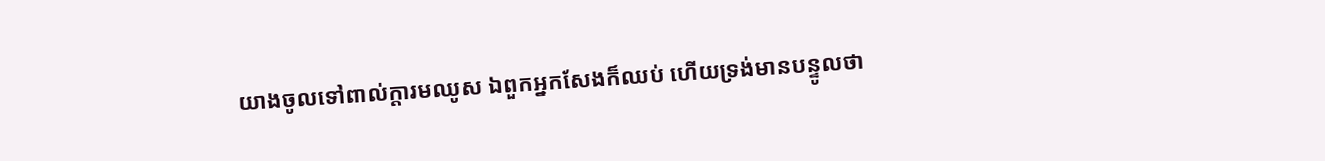យាងចូលទៅពាល់ក្តារមឈូស ឯពួកអ្នកសែងក៏ឈប់ ហើយទ្រង់មានបន្ទូលថា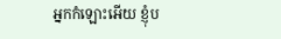អ្នកកំឡោះអើយ ខ្ញុំប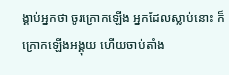ង្គាប់អ្នកថា ចូរក្រោកឡើង អ្នកដែលស្លាប់នោះ ក៏ក្រោកឡើងអង្គុយ ហើយចាប់តាំង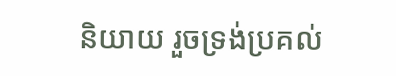និយាយ រួចទ្រង់ប្រគល់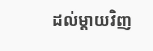ដល់ម្តាយវិញ